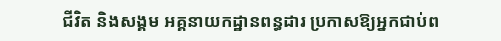ជីវិត និងសង្គម អគ្គនាយកដ្ឋានពន្ធដារ ប្រកាសឱ្យអ្នកជាប់ព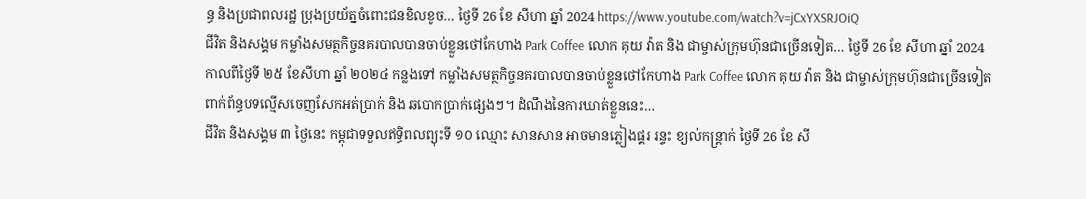ន្ធ និងប្រជាពលរដ្ឋ ប្រុងប្រយ័ត្នចំពោះជនខិលខូច… ថ្ងៃទី 26 ខែ សីហា ឆ្នាំ 2024 https://www.youtube.com/watch?v=jCxYXSRJOiQ
ជីវិត និងសង្គម កម្លាំងសមត្ថកិច្ចនគរបាលបានចាប់ខ្លួនថៅកែហាង Park Coffee លោក គុយ វ៉ាត និង ជាម្ចាស់ក្រុមហ៊ុនជាច្រើនទៀត… ថ្ងៃទី 26 ខែ សីហា ឆ្នាំ 2024 កាលពីថ្ងៃទី ២៥ ខែសីហា ឆ្នាំ ២០២៤ កន្លងទៅ កម្លាំងសមត្ថកិច្ចនគរបាលបានចាប់ខ្លួនថៅកែហាង Park Coffee លោក គុយ វ៉ាត និង ជាម្ចាស់ក្រុមហ៊ុនជាច្រើនទៀត ពាក់ព័ន្ធបទល្មើសចេញសែកអត់ប្រាក់ និង ឆបោកប្រាក់ផ្សេងៗ។ ដំណឹងនៃការឃាត់ខ្លួននេះ…
ជីវិត និងសង្គម ៣ ថ្ងៃនេះ កម្ពុជាទទួលឥទ្ធិពលព្យុះទី ១០ ឈ្មោះ សានសាន អាចមានភ្លៀងផ្គរ រន្ទះ ខ្យល់កន្ត្រាក់ ថ្ងៃទី 26 ខែ សី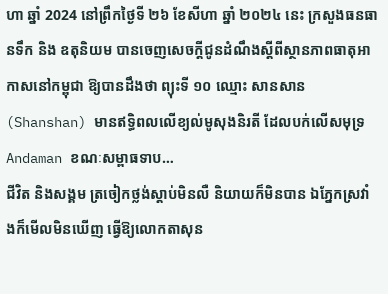ហា ឆ្នាំ 2024 នៅព្រឹកថ្ងៃទី ២៦ ខែសីហា ឆ្នាំ ២០២៤ នេះ ក្រសួងធនធានទឹក និង ឧតុនិយម បានចេញសេចក្ដីជូនដំណឹងស្ដីពីស្ថានភាពធាតុអាកាសនៅកម្ពុជា ឱ្យបានដឹងថា ព្យុះទី ១០ ឈ្មោះ សានសាន (Shanshan) មានឥទ្ធិពលលើខ្យល់មូសុងនិរតី ដែលបក់លើសមុទ្រ Andaman ខណៈសម្ពាធទាប…
ជីវិត និងសង្គម ត្រចៀកថ្លង់ស្តាប់មិនលឺ និយាយក៏មិនបាន ឯភ្នែកស្រវាំងក៏មើលមិនឃើញ ធ្វើឱ្យលោកតាសុន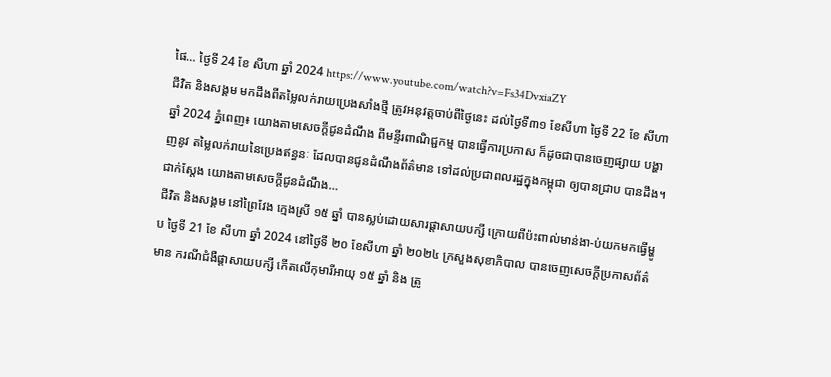ផៃ… ថ្ងៃទី 24 ខែ សីហា ឆ្នាំ 2024 https://www.youtube.com/watch?v=Fs34DvxiaZY
ជីវិត និងសង្គម មកដឹងពីតម្លៃលក់រាយប្រេងសាំងថ្មី ត្រូវអនុវត្តចាប់ពីថ្ងៃនេះ ដល់ថ្ងៃទី៣១ ខែសីហា ថ្ងៃទី 22 ខែ សីហា ឆ្នាំ 2024 ភ្នំពេញ៖ យោងតាមសេចក្ដីជូនដំណឹង ពីមន្ទីរពាណិជ្ជកម្ម បានធ្វើការប្រកាស ក៏ដូចជាបានចេញផ្សាយ បង្ហាញនូវ តម្លៃលក់រាយនៃប្រេងឥន្ធនៈ ដែលបានជូនដំណឹងព័ត៌មាន ទៅដល់ប្រជាពលរដ្ឋក្នុងកម្ពុជា ឲ្យបានជ្រាប បានដឹង។ ជាក់ស្តែង យោងតាមសេចក្តីជូនដំណឹង…
ជីវិត និងសង្គម នៅព្រៃវែង ក្មេងស្រី ១៥ ឆ្នាំ បានស្លប់ដោយសារផ្ដាសាយបក្សី ក្រោយពីប៉ះពាល់មាន់ងា-ប់យកមកធ្វើម្ហូប ថ្ងៃទី 21 ខែ សីហា ឆ្នាំ 2024 នៅថ្ងៃទី ២០ ខែសីហា ឆ្នាំ ២០២៤ ក្រសួងសុខាភិបាល បានចេញសេចក្តីប្រកាសព័ត៌មាន ករណីជំងឺផ្តាសាយបក្សី កើតលើកុមារីអាយុ ១៥ ឆ្នាំ និង ត្រូ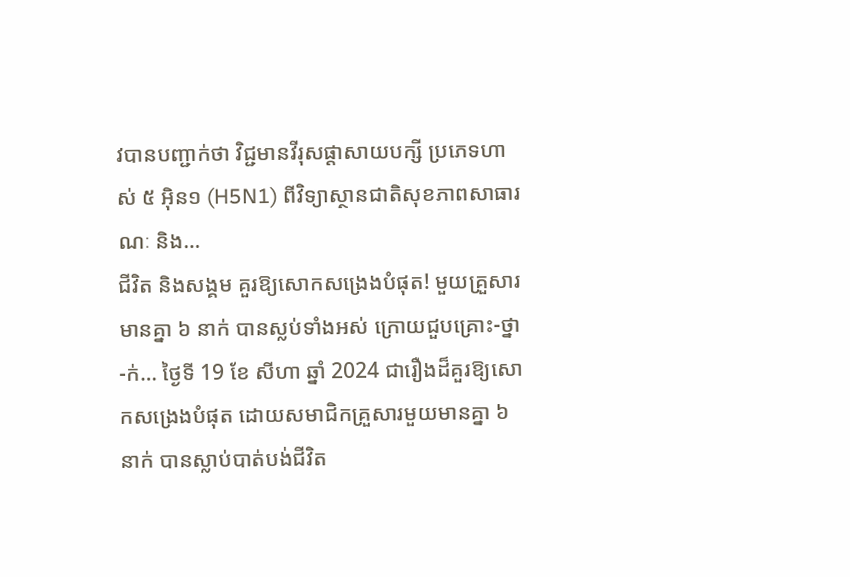វបានបញ្ជាក់ថា វិជ្ជមានវីរុសផ្តាសាយបក្សី ប្រភេទហាស់ ៥ អ៊ិន១ (H5N1) ពីវិទ្យាស្ថានជាតិសុខភាពសាធារណៈ និង…
ជីវិត និងសង្គម គួរឱ្យសោកសង្រេងបំផុត! មួយគ្រួសារមានគ្នា ៦ នាក់ បានស្លប់ទាំងអស់ ក្រោយជួបគ្រោះ-ថ្នា-ក់… ថ្ងៃទី 19 ខែ សីហា ឆ្នាំ 2024 ជារឿងដ៏គួរឱ្យសោកសង្រេងបំផុត ដោយសមាជិកគ្រួសារមួយមានគ្នា ៦ នាក់ បានស្លាប់បាត់បង់ជីវិត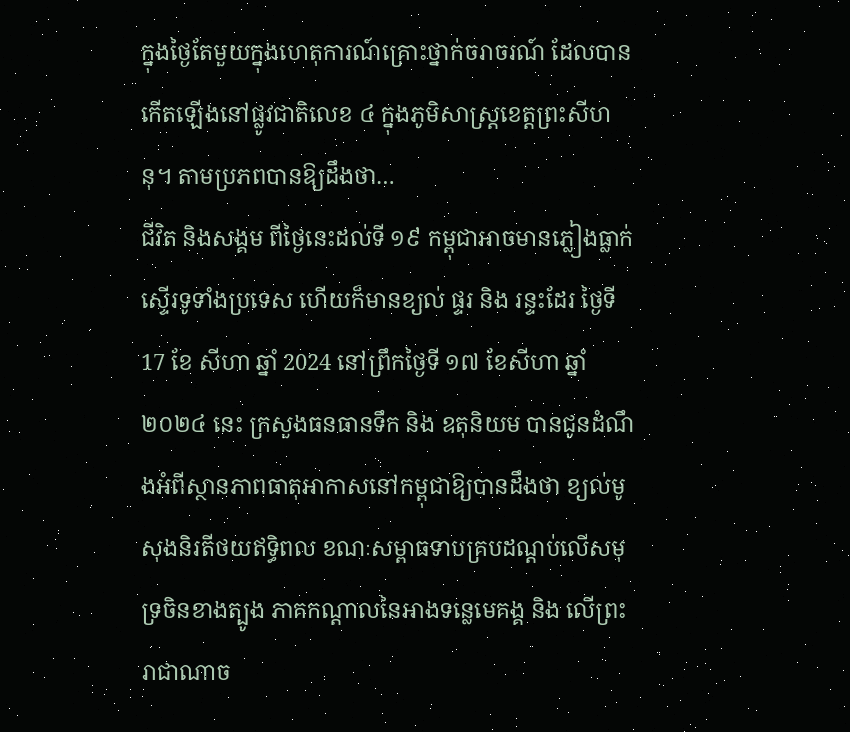ក្នុងថ្ងៃតែមួយក្នុងហេតុការណ៍គ្រោះថ្នាក់ចរាចរណ៍ ដែលបានកើតឡើងនៅផ្លូវជាតិលេខ ៤ ក្នុងភូមិសាស្ត្រខេត្តព្រះសីហនុ។ តាមប្រភពបានឱ្យដឹងថា…
ជីវិត និងសង្គម ពីថ្ងៃនេះដល់ទី ១៩ កម្ពុជាអាចមានភ្លៀងធ្លាក់ស្ទើរទូទាំងប្រទេស ហើយក៏មានខ្យល់ ផ្ទរ និង រន្ទះដែរ ថ្ងៃទី 17 ខែ សីហា ឆ្នាំ 2024 នៅព្រឹកថ្ងៃទី ១៧ ខែសីហា ឆ្នាំ ២០២៤ នេះ ក្រសួងធនធានទឹក និង ឧតុនិយម បានជូនដំណឹងអំពីស្ថានភាពធាតុអាកាសនៅកម្ពុជាឱ្យបានដឹងថា ខ្យល់មូសុងនិរតីថយឥទ្ធិពល ខណៈសម្ពាធទាបគ្របដណ្តប់លើសមុទ្រចិនខាងត្បូង ភាគកណ្តាលនៃអាងទន្លេមេគង្គ និង លើព្រះរាជាណាច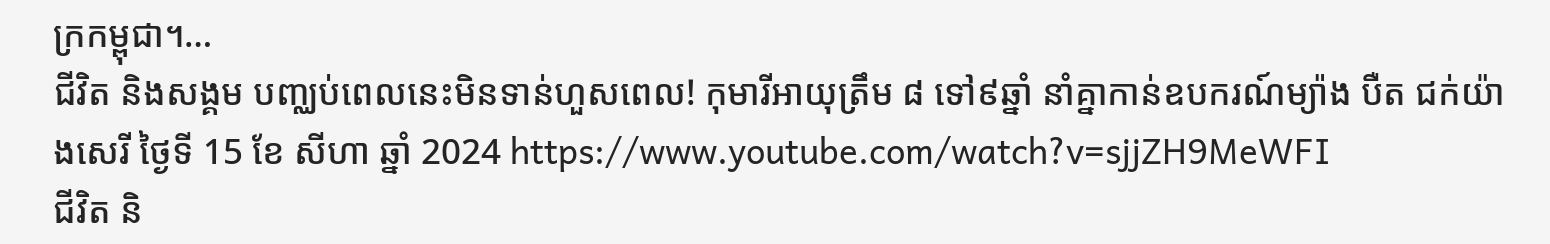ក្រកម្ពុជា។…
ជីវិត និងសង្គម បញ្ឈប់ពេលនេះមិនទាន់ហួសពេល! កុមារីអាយុត្រឹម ៨ ទៅ៩ឆ្នាំ នាំគ្នាកាន់ឧបករណ៍ម្យ៉ាង បឺត ជក់យ៉ាងសេរី ថ្ងៃទី 15 ខែ សីហា ឆ្នាំ 2024 https://www.youtube.com/watch?v=sjjZH9MeWFI
ជីវិត និ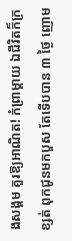ងសង្គម គួរឱ្យអាណិត! កំព្រាម្ដាយ ឯជីវិតក៏ក្រខ្សត់ ពុកជូនមកបួស តែទើបបាន ៣ ថ្ងៃ ញោម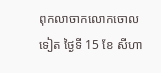ពុកលាចាកលោកចោលទៀត ថ្ងៃទី 15 ខែ សីហា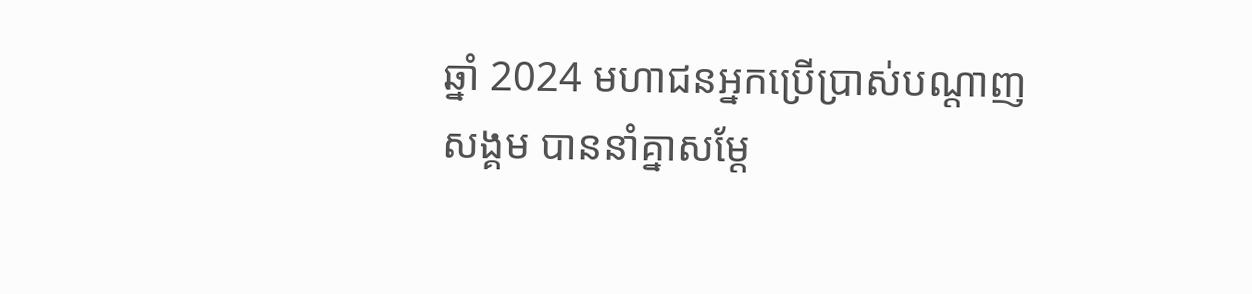ឆ្នាំ 2024 មហាជនអ្នកប្រើប្រាស់បណ្ដាញសង្គម បាននាំគ្នាសម្ដែ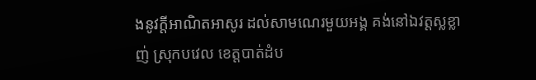ងនូវក្ដីអាណិតអាសូរ ដល់សាមណេរមួយអង្គ គង់នៅឯវត្តស្លខ្លាញ់ ស្រុកបវេល ខេត្តបាត់ដំប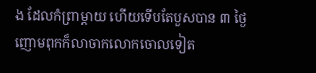ង ដែលកំព្រាម្ដាយ ហើយទើបតែបួសបាន ៣ ថ្ងៃ ញោមពុកក៏លាចាកលោកចោលទៀត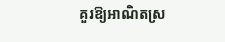គួរឱ្យអាណិតស្រ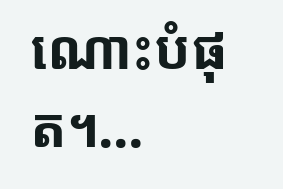ណោះបំផុត។…